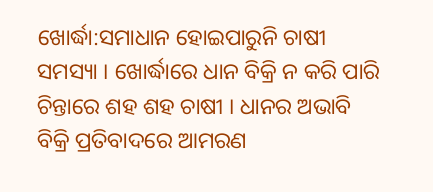ଖୋର୍ଦ୍ଧା:ସମାଧାନ ହୋଇପାରୁନି ଚାଷୀ ସମସ୍ୟା । ଖୋର୍ଦ୍ଧାରେ ଧାନ ବିକ୍ରି ନ କରି ପାରି ଚିନ୍ତାରେ ଶହ ଶହ ଚାଷୀ । ଧାନର ଅଭାବି ବିକ୍ରି ପ୍ରତିବାଦରେ ଆମରଣ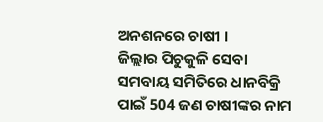ଅନଶନରେ ଚାଷୀ ।
ଜିଲ୍ଲାର ପିଚୁକୁଳି ସେବା ସମବାୟ ସମିତିରେ ଧାନବିକ୍ରି ପାଇଁ 504 ଜଣ ଚାଷୀଙ୍କର ନାମ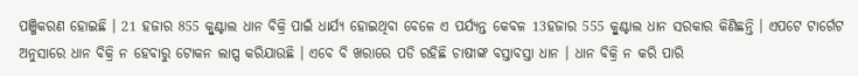ପଞ୍ଜିକରଣ ହୋଇଛି । 21 ହଜାର 855 କ୍ବୁଣ୍ଟାଲ ଧାନ ବିକ୍ରି ପାଇଁ ଧାର୍ଯ୍ୟ ହୋଇଥିବା ବେଳେ ଏ ପର୍ଯ୍ୟନ୍ତ କେବଳ 13ହଜାର 555 କ୍ବୁଣ୍ଟାଲ ଧାନ ସରକାର କିଣିଛନ୍ତି । ଏପଟେ ଟାର୍ଗେଟ ଅନୁସାରେ ଧାନ ବିକ୍ରି ନ ହେବାରୁ ଟୋକନ ଲାପ୍ସ କରିଯାଉଛି । ଏବେ ବି ଖରାରେ ପଡି ରହିଛି ଚାଷୀଙ୍କ ବସ୍ତାବସ୍ତା ଧାନ । ଧାନ ବିକ୍ରି ନ କରି ପାରି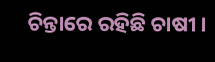ଚିନ୍ତାରେ ରହିଛି ଚାଷୀ ।